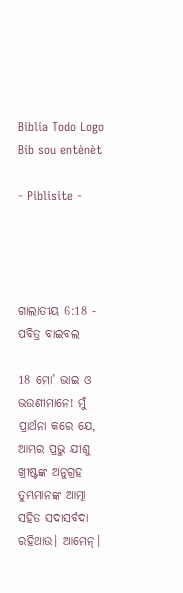Biblia Todo Logo
Bib sou entènèt

- Piblisite -




ଗାଲାତୀୟ 6:18 - ପବିତ୍ର ବାଇବଲ

18 ମୋ’ ଭାଇ ଓ ଭଉଣୀମାନେ! ମୁଁ ପ୍ରାର୍ଥନା କରେ ଯେ, ଆମ୍ଭର ପ୍ରଭୁ ଯୀଶୁ ଖ୍ରୀଷ୍ଟଙ୍କ ଅନୁଗ୍ରହ ତୁମ୍ଭମାନଙ୍କ ଆତ୍ମା ସହିତ ସଦାସର୍ବଦା ରହିଥାଉ। ଆମେନ୍।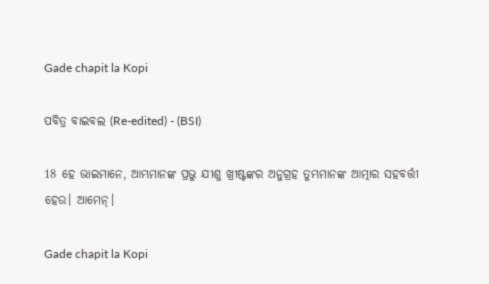Gade chapit la Kopi

ପବିତ୍ର ବାଇବଲ (Re-edited) - (BSI)

18 ହେ ଭାଇମାନେ, ଆମ୍ଭମାନଙ୍କ ପ୍ରଭୁ ଯୀଶୁ ଖ୍ରୀଷ୍ଟଙ୍କର ଅନୁଗ୍ରହ ତୁମ୍ଭମାନଙ୍କ ଆତ୍ମାର ସହବର୍ତ୍ତୀ ହେଉ। ଆମେନ୍।

Gade chapit la Kopi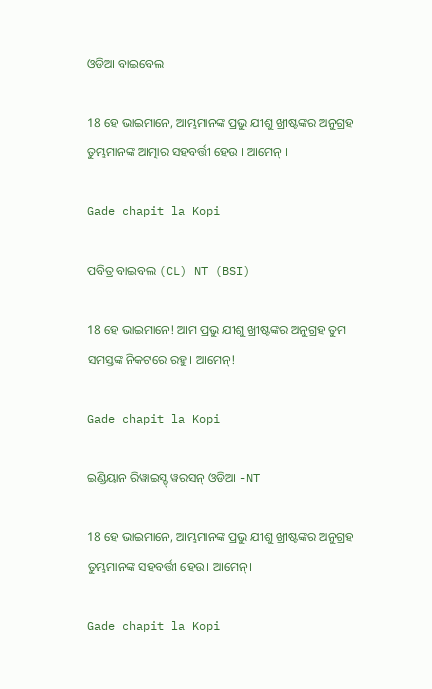ଓଡିଆ ବାଇବେଲ

18 ହେ ଭାଇମାନେ, ଆମ୍ଭମାନଙ୍କ ପ୍ରଭୁ ଯୀଶୁ ଖ୍ରୀଷ୍ଟଙ୍କର ଅନୁଗ୍ରହ ତୁମ୍ଭମାନଙ୍କ ଆତ୍ମାର ସହବର୍ତ୍ତୀ ହେଉ । ଆମେନ୍‍ ।

Gade chapit la Kopi

ପବିତ୍ର ବାଇବଲ (CL) NT (BSI)

18 ହେ ଭାଇମାନେ! ଆମ ପ୍ରଭୁ ଯୀଶୁ ଖ୍ରୀଷ୍ଟଙ୍କର ଅନୁଗ୍ରହ ତୁମ ସମସ୍ତଙ୍କ ନିକଟରେ ରହୁ। ଆମେନ୍!

Gade chapit la Kopi

ଇଣ୍ଡିୟାନ ରିୱାଇସ୍ଡ୍ ୱରସନ୍ ଓଡିଆ -NT

18 ହେ ଭାଇମାନେ, ଆମ୍ଭମାନଙ୍କ ପ୍ରଭୁ ଯୀଶୁ ଖ୍ରୀଷ୍ଟଙ୍କର ଅନୁଗ୍ରହ ତୁମ୍ଭମାନଙ୍କ ସହବର୍ତ୍ତୀ ହେଉ। ଆମେନ୍‍।

Gade chapit la Kopi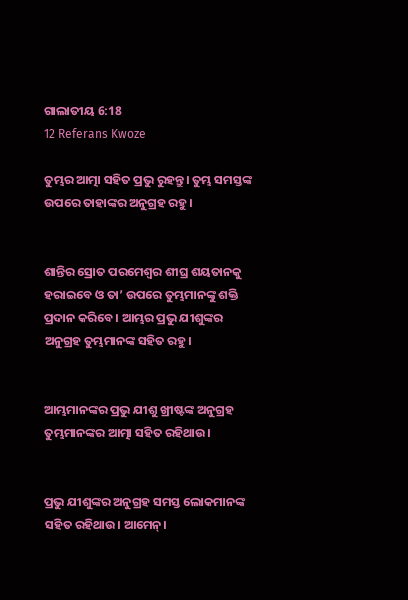ଗାଲାତୀୟ 6:18
12 Referans Kwoze

ତୁମ୍ଭର ଆତ୍ମା ସହିତ ପ୍ରଭୁ ରୁହନ୍ତୁ। ତୁମ୍ଭ ସମସ୍ତଙ୍କ ଉପରେ ତାହାଙ୍କର ଅନୁଗ୍ରହ ରହୁ।


ଶାନ୍ତିର ସ୍ରୋତ ପରମେଶ୍ୱର ଶୀଘ୍ର ଶୟତାନକୁ ହରାଇବେ ଓ ତା’ ଉପରେ ତୁମ୍ଭମାନଙ୍କୁ ଶକ୍ତି ପ୍ରଦାନ କରିବେ। ଆମ୍ଭର ପ୍ରଭୁ ଯୀଶୁଙ୍କର ଅନୁଗ୍ରହ ତୁମ୍ଭମାନଙ୍କ ସହିତ ରହୁ।


ଆମ୍ଭମାନଙ୍କର ପ୍ରଭୁ ଯୀଶୁ ଖ୍ରୀଷ୍ଟଙ୍କ ଅନୁଗ୍ରହ ତୁମ୍ଭମାନଙ୍କର ଆତ୍ମା ସହିତ ରହିଥାଉ।


ପ୍ରଭୁ ଯୀଶୁଙ୍କର ଅନୁଗ୍ରହ ସମସ୍ତ ଲୋକମାନଙ୍କ ସହିତ ରହିଥାଉ। ଆମେନ୍।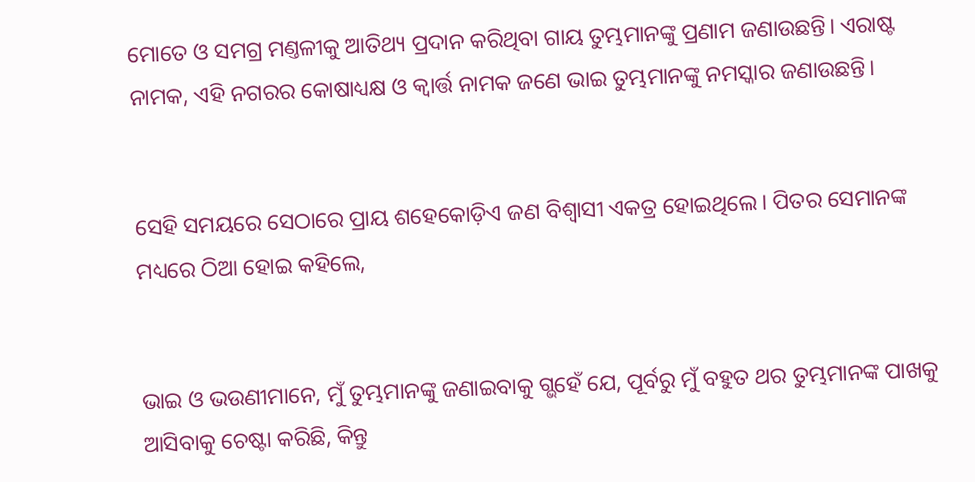ମୋତେ ଓ ସମଗ୍ର ମଣ୍ତଳୀକୁ ଆତିଥ୍ୟ ପ୍ରଦାନ କରିଥିବା ଗାୟ ତୁମ୍ଭମାନଙ୍କୁ ପ୍ରଣାମ ଜଣାଉଛନ୍ତି। ଏରାଷ୍ଟ ନାମକ, ଏହି ନଗରର କୋଷାଧ୍ୟକ୍ଷ ଓ କ୍ୱାର୍ତ୍ତ ନାମକ ଜଣେ ଭାଇ ତୁମ୍ଭମାନଙ୍କୁ ନମସ୍କାର ଜଣାଉଛନ୍ତି।


ସେହି ସମୟରେ ସେଠାରେ ପ୍ରାୟ ଶହେକୋଡ଼ିଏ ଜଣ ବିଶ୍ୱାସୀ ଏକତ୍ର ହୋଇଥିଲେ। ପିତର ସେମାନଙ୍କ ମଧ୍ୟରେ ଠିଆ ହୋଇ କହିଲେ,


ଭାଇ ଓ ଭଉଣୀମାନେ, ମୁଁ ତୁମ୍ଭମାନଙ୍କୁ ଜଣାଇବାକୁ ଗ୍ଭହେଁ ଯେ, ପୂର୍ବରୁ ମୁଁ ବହୁତ ଥର ତୁମ୍ଭମାନଙ୍କ ପାଖକୁ ଆସିବାକୁ ଚେଷ୍ଟା କରିଛି, କିନ୍ତୁ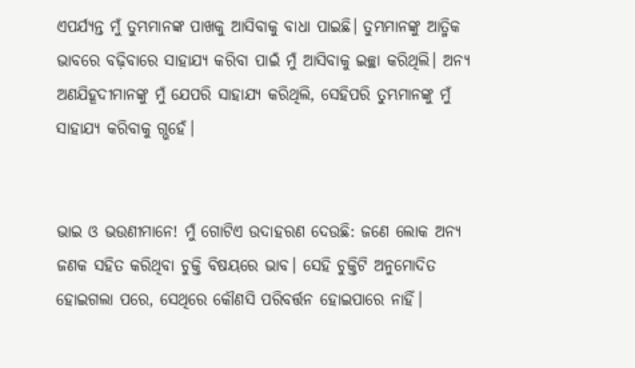ଏପର୍ଯ୍ୟନ୍ତ ମୁଁ ତୁମ୍ଭମାନଙ୍କ ପାଖକୁ ଆସିବାକୁ ବାଧା ପାଇଛି। ତୁମ୍ଭମାନଙ୍କୁ ଆତ୍ମିକ ଭାବରେ ବଢ଼ିବାରେ ସାହାଯ୍ୟ କରିବା ପାଇଁ ମୁଁ ଆସିବାକୁ ଇଚ୍ଛା କରିଥିଲି। ଅନ୍ୟ ଅଣଯିହୂଦୀମାନଙ୍କୁ ମୁଁ ଯେପରି ସାହାଯ୍ୟ କରିଥିଲି, ସେହିପରି ତୁମ୍ଭମାନଙ୍କୁ ମୁଁ ସାହାଯ୍ୟ କରିବାକୁ ଗ୍ଭହେଁ।


ଭାଇ ଓ ଭଉଣୀମାନେ! ମୁଁ ଗୋଟିଏ ଉଦାହରଣ ଦେଉଛି: ଜଣେ ଲୋକ ଅନ୍ୟ ଜଣକ ସହିତ କରିଥିବା ଚୁକ୍ତି ବିଷୟରେ ଭାବ। ସେହି ଚୁକ୍ତିଟି ଅନୁମୋଦିତ ହୋଇଗଲା ପରେ, ସେଥିରେ କୌଣସି ପରିବର୍ତ୍ତନ ହୋଇପାରେ ନାହିଁ।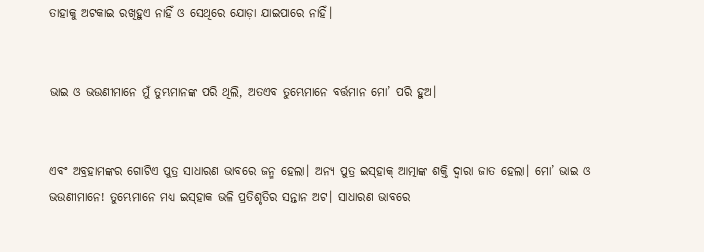ତାହାକୁ ଅଟକାଇ ରଖିହୁଏ ନାହିଁ ଓ ସେଥିରେ ଯୋଡ଼ା ଯାଇପାରେ ନାହିଁ।


ଭାଇ ଓ ଭଉଣୀମାନେ ମୁଁ ତୁମ୍ଭମାନଙ୍କ ପରି ଥିଲି, ଅତଏବ ତୁମ୍ଭେମାନେ ବର୍ତ୍ତମାନ ମୋ’ ପରି ହୁଅ।


ଏବଂ ଅବ୍ରହାମଙ୍କର ଗୋଟିଏ ପୁତ୍ର ସାଧାରଣ ଭାବରେ ଜନ୍ମ ହେଲା। ଅନ୍ୟ ପୁତ୍ର ଇସ୍‌ହାକ୍ ଆତ୍ମାଙ୍କ ଶକ୍ତି ଦ୍ୱାରା ଜାତ ହେଲା। ମୋ’ ଭାଇ ଓ ଭଉଣୀମାନେ! ତୁମ୍ଭେମାନେ ମଧ୍ୟ ଇସ୍‌ହାକ ଭଳି ପ୍ରତିଶୃତିର ସନ୍ତାନ ଅଟ। ସାଧାରଣ ଭାବରେ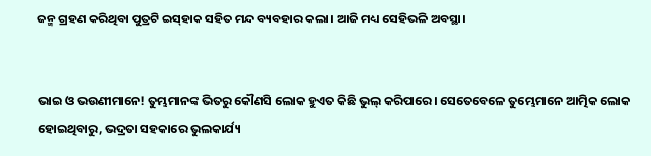ଜନ୍ମ ଗ୍ରହଣ କରିଥିବା ପୁତ୍ରଟି ଇସ୍‌ହାକ ସହିତ ମନ୍ଦ ବ୍ୟବହାର କଲା। ଆଜି ମଧ୍ୟ ସେହିଭଳି ଅବସ୍ଥା।


ଭାଇ ଓ ଭଉଣୀମାନେ! ତୁମ୍ଭମାନଙ୍କ ଭିତରୁ କୌଣସି ଲୋକ ହୁଏତ କିଛି ଭୁଲ୍ କରିପାରେ। ସେତେବେଳେ ତୁମ୍ଭେମାନେ ଆତ୍ମିକ ଲୋକ ହୋଇଥିବାରୁ, ଭଦ୍ରତା ସହକାରେ ଭୁଲକାର୍ଯ୍ୟ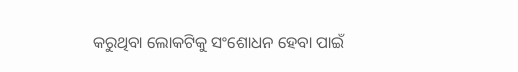କରୁଥିବା ଲୋକଟିକୁ ସଂଶୋଧନ ହେବା ପାଇଁ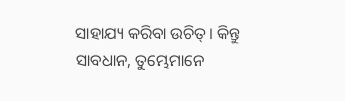ସାହାଯ୍ୟ କରିବା ଉଚିତ୍। କିନ୍ତୁ ସାବଧାନ, ତୁମ୍ଭେମାନେ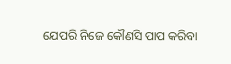ଯେପରି ନିଜେ କୌଣସି ପାପ କରିବା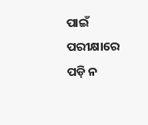ପାଇଁ ପରୀକ୍ଷାରେ ପଡ଼ି ନ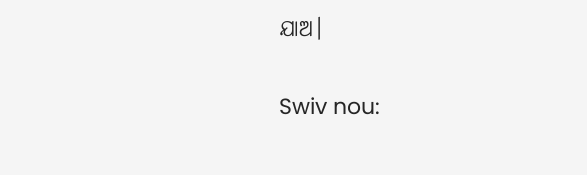ଯାଅ।


Swiv nou: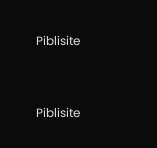Piblisite


Piblisite